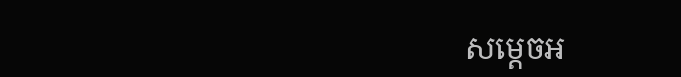សម្តេចអ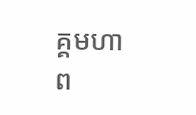គ្គមហាព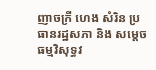ញាចក្រី ហេង សំរិន ប្រធានរដ្ឋសភា និង សម្តេចធម្មវិសុទ្ធវ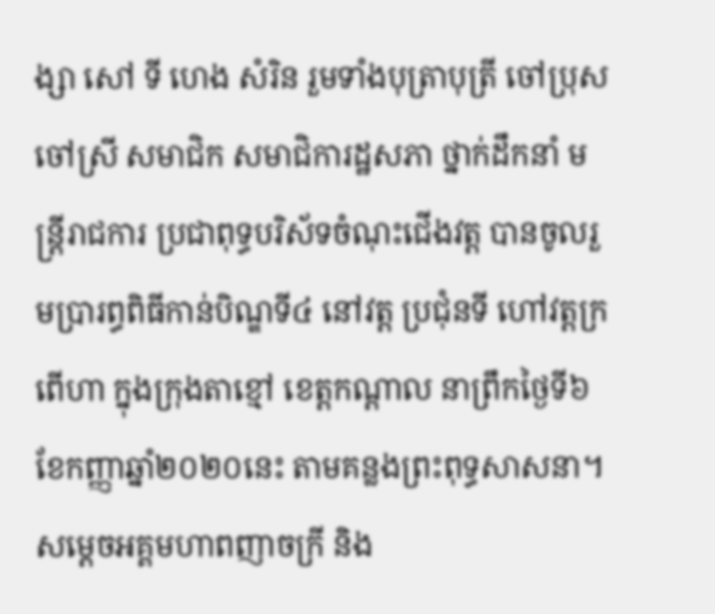ង្សា សៅ ទី ហេង សំរិន រួមទាំងបុត្រាបុត្រី ចៅប្រុស ចៅស្រី សមាជិក សមាជិការដ្ឋសភា ថ្នាក់ដឹកនាំ មន្រ្តីរាជការ ប្រជាពុទ្ធបរិស័ទចំណុះជើងវត្ត បានចូលរួមប្រារព្ធពិធីកាន់បិណ្ឌទី៤ នៅវត្ត ប្រជុំនទី ហៅវត្តក្រពើហា ក្នុងក្រុងតាខ្មៅ ខេត្តកណ្តាល នាព្រឹកថ្ងៃទី៦ ខែកញ្ញាឆ្នាំ២០២០នេះ តាមគន្លងព្រះពុទ្ធសាសនា។
សម្តេចអគ្គមហាពញាចក្រី និង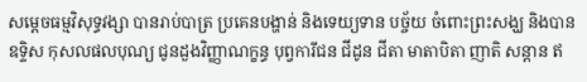សម្តេចធម្មវិសុទ្ធវង្សា បានរាប់បាត្រ ប្រគេនបង្ហាន់ និងទេយ្យទាន បច្ច័យ ចំពោះព្រះសង្ឃ និងបានឧទ្ទិស កុសលផលបុណ្យ ជូនដួងវិញ្ញាណក្ខន្ធ បុព្វការីជន ជីដូន ជីតា មាតាបិតា ញាតិ សន្តាន ឥ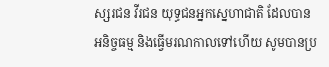ស្សរជន វីរជន យុទ្ធជនអ្នកស្នេហាជាតិ ដែលបាន អនិច្ចធម្ម និងធ្វើមរណកាលទៅហើយ សូមបានប្រ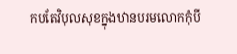កបតែវិបុលសុខក្នុងឋានបរមលោកកុំបី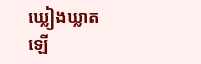ឃ្លៀងឃ្លាតឡើ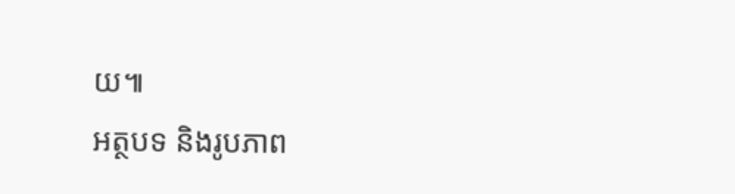យ៕
អត្ថបទ និងរូបភាព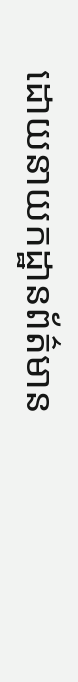ដោយនាយកដ្ឋានព័ត៌មាន